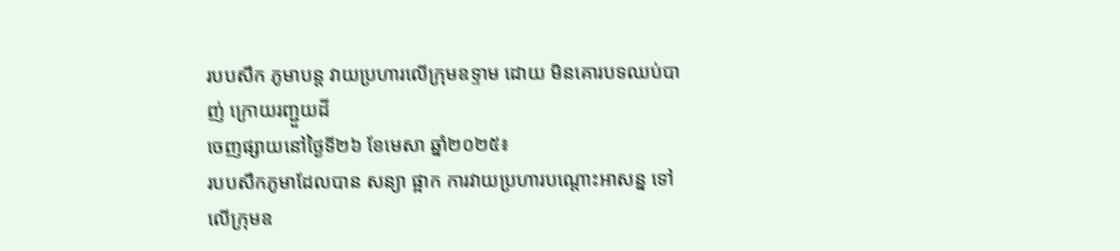របបសឹក ភូមាបន្ត វាយប្រហារលើក្រុមឧទ្ទាម ដោយ មិនគោរបទឈប់បាញ់ ក្រោយរញ្ជួយដី
ចេញផ្សាយនៅថ្ងៃទី២៦ ខែមេសា ឆ្នាំ២០២៥៖
របបសឹកភូមាដែលបាន សន្យា ផ្អាក ការវាយប្រហារបណ្តោះអាសន្ន ទៅលើក្រុមឧ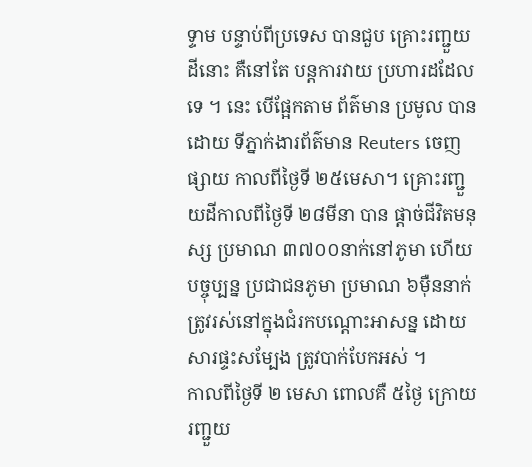ទ្ទាម បន្ទាប់ពីប្រទេស បានជួប គ្រោះរញ្ជួយដីនោះ គឺនៅតែ បន្តការវាយ ប្រហារដដែលទេ ។ នេះ បើផ្អែកតាម ព័ត៌មាន ប្រមូល បានដោយ ទីភ្នាក់ងារព័ត៌មាន Reuters ចេញផ្សាយ កាលពីថ្ងៃទី ២៥មេសា។ គ្រោះរញ្ជួយដីកាលពីថ្ងៃទី ២៨មីនា បាន ផ្តាច់ជីវិតមនុស្ស ប្រមាណ ៣៧០០នាក់នៅភូមា ហើយ បច្ចុប្បន្ន ប្រជាជនភូមា ប្រមាណ ៦ម៉ឺននាក់ ត្រូវរស់នៅក្នុងជំរកបណ្ដោះអាសន្ន ដោយសារផ្ទះសម្បែង ត្រូវបាក់បែកអស់ ។
កាលពីថ្ងៃទី ២ មេសា ពោលគឺ ៥ថ្ងៃ ក្រោយរញ្ជួយ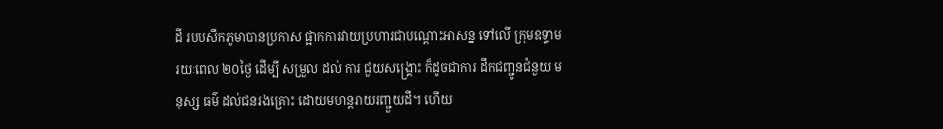ដី របបសឹកភូមាបានប្រកាស ផ្អាកការវាយប្រហារជាបណ្តោះអាសន្ន ទៅលើ ក្រុមឧទ្ទាម រយៈពេល ២០ថ្ងៃ ដើម្បី សម្រួល ដល់ ការ ជួយសង្គ្រោះ ក៏ដូចជាការ ដឹកជញ្ជូនជំនួយ មនុស្ស ធម៌ ដល់ជនរងគ្រោះ ដោយមហន្តរាយរញ្ជួយដី។ ហើយ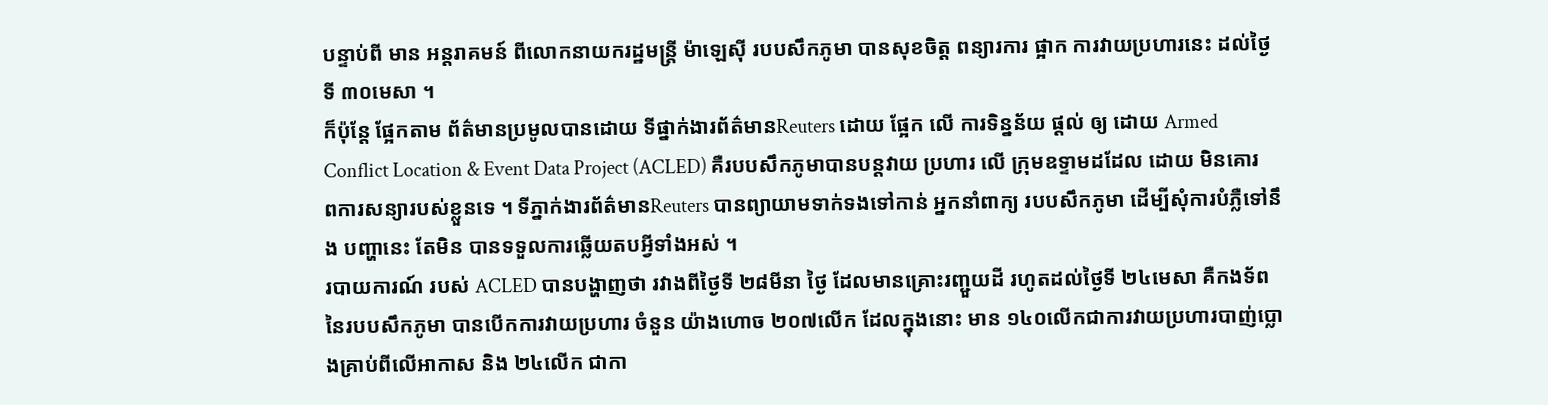បន្ទាប់ពី មាន អន្តរាគមន៍ ពីលោកនាយករដ្ឋមន្ត្រី ម៉ាឡេស៊ី របបសឹកភូមា បានសុខចិត្ត ពន្យារការ ផ្អាក ការវាយប្រហារនេះ ដល់ថ្ងៃទី ៣០មេសា ។
ក៏ប៉ុន្តែ ផ្អែកតាម ព័ត៌មានប្រមូលបានដោយ ទីផ្នាក់ងារព័ត៌មានReuters ដោយ ផ្អែក លើ ការទិន្នន័យ ផ្តល់ ឲ្យ ដោយ Armed Conflict Location & Event Data Project (ACLED) គឺរបបសឹកភូមាបានបន្តវាយ ប្រហារ លើ ក្រុមឧទ្ទាមដដែល ដោយ មិនគោរពការសន្យារបស់ខ្លួនទេ ។ ទីភ្នាក់ងារព័ត៌មានReuters បានព្យាយាមទាក់ទងទៅកាន់ អ្នកនាំពាក្យ របបសឹកភូមា ដើម្បីសុំការបំភ្លឺទៅនឹង បញ្ហានេះ តែមិន បានទទួលការឆ្លើយតបអ្វីទាំងអស់ ។
របាយការណ៍ របស់ ACLED បានបង្ហាញថា រវាងពីថ្ងៃទី ២៨មីនា ថ្ងៃ ដែលមានគ្រោះរញ្ជួយដី រហូតដល់ថ្ងៃទី ២៤មេសា គឺកងទ័ពនៃរបបសឹកភូមា បានបើកការវាយប្រហារ ចំនួន យ៉ាងហោច ២០៧លើក ដែលក្នុងនោះ មាន ១៤០លើកជាការវាយប្រហារបាញ់ប្លោងគ្រាប់ពីលើអាកាស និង ២៤លើក ជាកា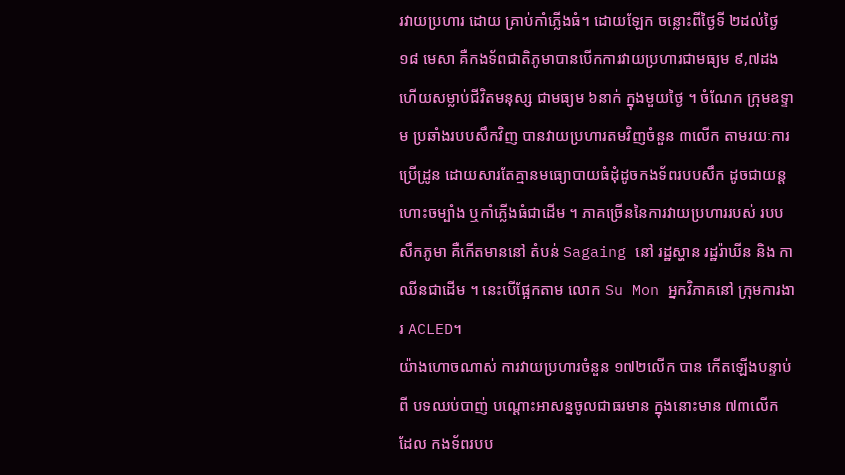រវាយប្រហារ ដោយ គ្រាប់កាំភ្លើងធំ។ ដោយឡែក ចន្លោះពីថ្ងៃទី ២ដល់ថ្ងៃ ១៨ មេសា គឺកងទ័ពជាតិភូមាបានបើកការវាយប្រហារជាមធ្យម ៩,៧ដង ហើយសម្លាប់ជីវិតមនុស្ស ជាមធ្យម ៦នាក់ ក្នុងមួយថ្ងៃ ។ ចំណែក ក្រុមឧទ្ទាម ប្រឆាំងរបបសឹកវិញ បានវាយប្រហារតមវិញចំនួន ៣លើក តាមរយៈការប្រើដ្រូន ដោយសារតែគ្មានមធ្យោបាយធំដុំដូចកងទ័ពរបបសឹក ដូចជាយន្តហោះចម្បាំង ឬកាំភ្លើងធំជាដើម ។ ភាគច្រើននៃការវាយប្រហាររបស់ របបសឹកភូមា គឺកើតមាននៅ តំបន់ Sagaing នៅ រដ្ឋស្ហាន រដ្ឋរ៉ាឃីន និង កាឈីនជាដើម ។ នេះបើផ្អែកតាម លោក Su Mon អ្នកវិភាគនៅ ក្រុមការងារ ACLED។
យ៉ាងហោចណាស់ ការវាយប្រហារចំនួន ១៧២លើក បាន កើតឡើងបន្ទាប់ពី បទឈប់បាញ់ បណ្តោះអាសន្នចូលជាធរមាន ក្នុងនោះមាន ៧៣លើក ដែល កងទ័ពរបប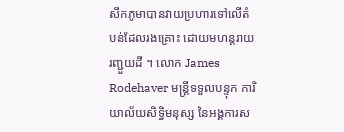សឹកភូមាបានវាយប្រហារទៅលើតំបន់ដែលរងគ្រោះ ដោយមហន្តរាយរញ្ជួយដី ។ លោក James Rodehaver មន្ត្រីទទួលបន្ទុក ការិយាល័យសិទ្ធិមនុស្ស នៃអង្គការស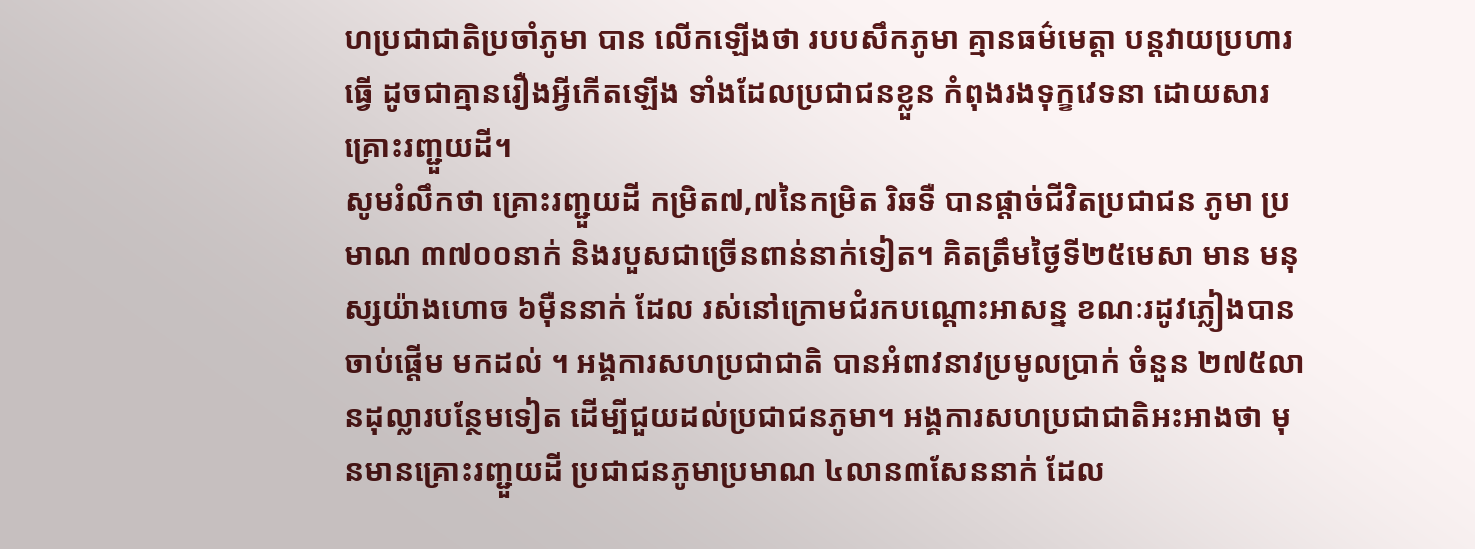ហប្រជាជាតិប្រចាំភូមា បាន លើកឡើងថា របបសឹកភូមា គ្មានធម៌មេត្តា បន្តវាយប្រហារ ធ្វើ ដូចជាគ្មានរឿងអ្វីកើតឡើង ទាំងដែលប្រជាជនខ្លួន កំពុងរងទុក្ខវេទនា ដោយសារគ្រោះរញ្ជួយដី។
សូមរំលឹកថា គ្រោះរញ្ជួយដី កម្រិត៧,៧នៃកម្រិត រិឆទឺ បានផ្តាច់ជីវិតប្រជាជន ភូមា ប្រមាណ ៣៧០០នាក់ និងរបួសជាច្រើនពាន់នាក់ទៀត។ គិតត្រឹមថ្ងៃទី២៥មេសា មាន មនុស្សយ៉ាងហោច ៦ម៉ឺននាក់ ដែល រស់នៅក្រោមជំរកបណ្តោះអាសន្ន ខណៈរដូវភ្លៀងបានចាប់ផ្តើម មកដល់ ។ អង្គការសហប្រជាជាតិ បានអំពាវនាវប្រមូលប្រាក់ ចំនួន ២៧៥លានដុល្លារបន្ថែមទៀត ដើម្បីជួយដល់ប្រជាជនភូមា។ អង្គការសហប្រជាជាតិអះអាងថា មុនមានគ្រោះរញ្ជួយដី ប្រជាជនភូមាប្រមាណ ៤លាន៣សែននាក់ ដែល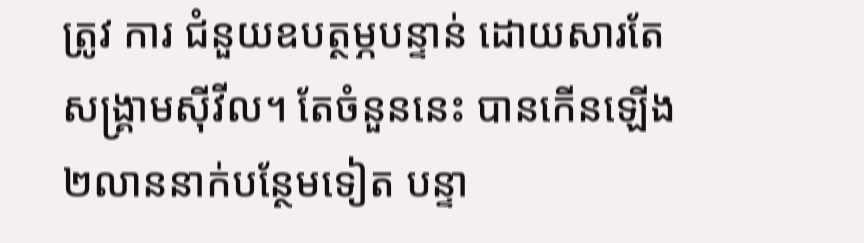ត្រូវ ការ ជំនួយឧបត្ថម្ភបន្ទាន់ ដោយសារតែ សង្គ្រាមស៊ីវីល។ តែចំនួននេះ បានកើនឡើង ២លាននាក់បន្ថែមទៀត បន្ទា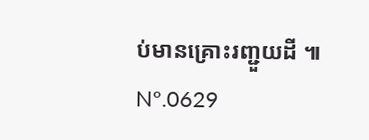ប់មានគ្រោះរញ្ជួយដី ៕
Nº.0629